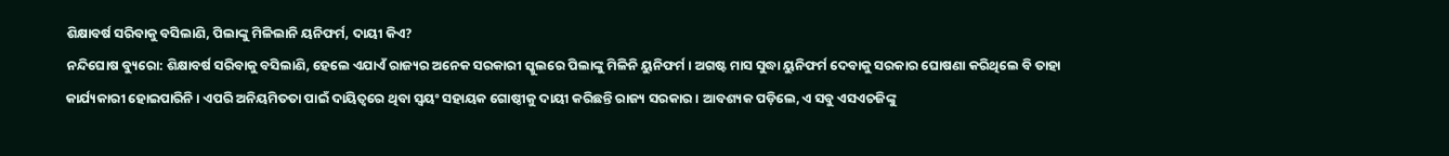ଶିକ୍ଷାବର୍ଷ ସରିବାକୁ ବସିଲାଣି, ପିଲାଙ୍କୁ ମିଳିଲାନି ୟନିଫର୍ମ, ଦାୟୀ କିଏ?
ନନ୍ଦିଘୋଷ ବ୍ୟୁରୋ: ଶିକ୍ଷାବର୍ଷ ସରିବାକୁ ବସିଲାଣି, ହେଲେ ଏଯାଏଁ ରାଜ୍ୟର ଅନେକ ସରକାରୀ ସ୍କୁଲରେ ପିଲାଙ୍କୁ ମିଳିନି ୟୁନିଫର୍ମ । ଅଗଷ୍ଟ ମାସ ସୁଦ୍ଧା ୟୁନିଫର୍ମ ଦେବାକୁ ସରକାର ଘୋଷଣା କରିଥିଲେ ବି ତାହା କାର୍ଯ୍ୟକାରୀ ହୋଇପାରିନି । ଏପରି ଅନିୟମିତତା ପାଇଁ ଦାୟିତ୍ବରେ ଥିବା ସ୍ବୟଂ ସହାୟକ ଗୋଷ୍ଠୀକୁ ଦାୟୀ କରିଛନ୍ତି ରାଜ୍ୟ ସରକାର । ଆବଶ୍ୟକ ପଡ଼ିଲେ, ଏ ସବୁ ଏସଏଚଜିଙ୍କୁ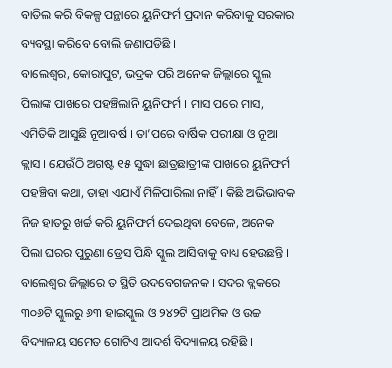ବାତିଲ କରି ବିକଳ୍ପ ପନ୍ଥାରେ ୟୁନିଫର୍ମ ପ୍ରଦାନ କରିବାକୁ ସରକାର ବ୍ୟବସ୍ଥା କରିବେ ବୋଲି ଜଣାପଡିଛି ।
ବାଲେଶ୍ବର, କୋରାପୁଟ, ଭଦ୍ରକ ପରି ଅନେକ ଜିଲ୍ଲାରେ ସ୍କୁଲ ପିଲାଙ୍କ ପାଖରେ ପହଞ୍ଚିଲାନି ୟୁନିଫର୍ମ । ମାସ ପରେ ମାସ, ଏମିତିକି ଆସୁଛି ନୂଆବର୍ଷ । ତା’ପରେ ବାର୍ଷିକ ପରୀକ୍ଷା ଓ ନୂଆ କ୍ଲାସ । ଯେଉଁଠି ଅଗଷ୍ଟ ୧୫ ସୁଦ୍ଧା ଛାତ୍ରଛାତ୍ରୀଙ୍କ ପାଖରେ ୟୁନିଫର୍ମ ପହଞ୍ଚିବା କଥା, ତାହା ଏଯାଏଁ ମିଳିପାରିଲା ନାହିଁ । କିଛି ଅଭିଭାବକ ନିଜ ହାତରୁ ଖର୍ଚ୍ଚ କରି ୟୁନିଫର୍ମ ଦେଇଥିବା ବେଳେ, ଅନେକ ପିଲା ଘରର ପୁରୁଣା ଡ୍ରେସ ପିନ୍ଧି ସ୍କୁଲ ଆସିବାକୁ ବାଧ୍ୟ ହେଉଛନ୍ତି । ବାଲେଶ୍ବର ଜିଲ୍ଲାରେ ତ ସ୍ଥିତି ଉଦବେଗଜନକ । ସଦର ବ୍ଲକରେ ୩୦୬ଟି ସ୍କୁଲରୁ ୬୩ ହାଇସ୍କୁଲ ଓ ୨୪୨ଟି ପ୍ରାଥମିକ ଓ ଉଚ୍ଚ ବିଦ୍ୟାଳୟ ସମେତ ଗୋଟିଏ ଆଦର୍ଶ ବିଦ୍ୟାଳୟ ରହିଛି ।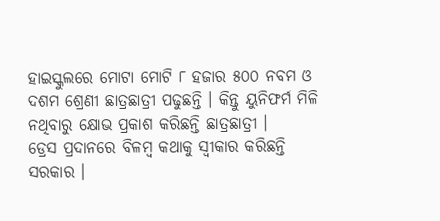ହାଇସ୍କୁଲରେ ମୋଟା ମୋଟି ୮ ହଜାର ୫୦୦ ନବମ ଓ ଦଶମ ଶ୍ରେଣୀ ଛାତ୍ରଛାତ୍ରୀ ପଢୁଛନ୍ତି । କିନ୍ତୁ ୟୁନିଫର୍ମ ମିଳି ନଥିବାରୁ କ୍ଷୋଭ ପ୍ରକାଶ କରିଛନ୍ତି ଛାତ୍ରଛାତ୍ରୀ ।
ଡ୍ରେସ ପ୍ରଦାନରେ ବିଳମ୍ବ କଥାକୁ ସ୍ବୀକାର କରିଛନ୍ତି ସରକାର ।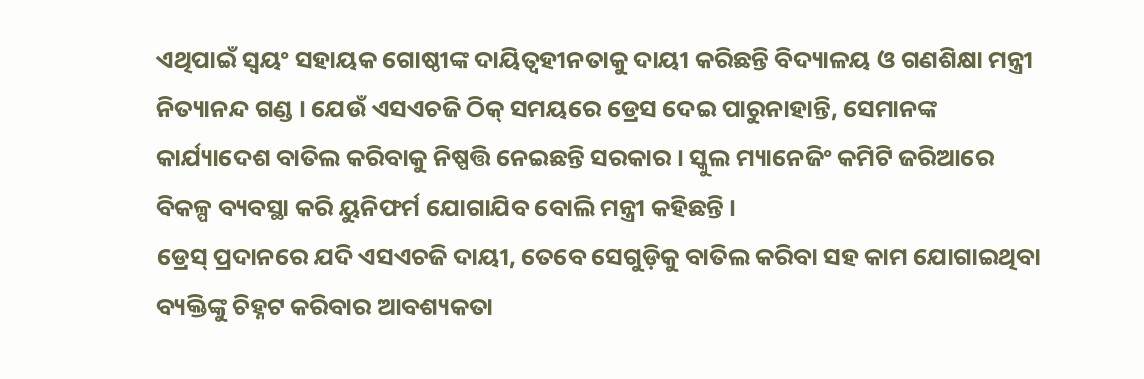ଏଥିପାଇଁ ସ୍ବୟଂ ସହାୟକ ଗୋଷ୍ଠୀଙ୍କ ଦାୟିତ୍ବହୀନତାକୁ ଦାୟୀ କରିଛନ୍ତି ବିଦ୍ୟାଳୟ ଓ ଗଣଶିକ୍ଷା ମନ୍ତ୍ରୀ ନିତ୍ୟାନନ୍ଦ ଗଣ୍ଡ । ଯେଉଁ ଏସଏଚଜି ଠିକ୍ ସମୟରେ ଡ୍ରେସ ଦେଇ ପାରୁନାହାନ୍ତି, ସେମାନଙ୍କ କାର୍ଯ୍ୟାଦେଶ ବାତିଲ କରିବାକୁ ନିଷ୍ପତ୍ତି ନେଇଛନ୍ତି ସରକାର । ସ୍କୁଲ ମ୍ୟାନେଜିଂ କମିଟି ଜରିଆରେ ବିକଳ୍ପ ବ୍ୟବସ୍ଥା କରି ୟୁନିଫର୍ମ ଯୋଗାଯିବ ବୋଲି ମନ୍ତ୍ରୀ କହିଛନ୍ତି ।
ଡ୍ରେସ୍ ପ୍ରଦାନରେ ଯଦି ଏସଏଚଜି ଦାୟୀ, ତେବେ ସେଗୁଡ଼ିକୁ ବାତିଲ କରିବା ସହ କାମ ଯୋଗାଇଥିବା ବ୍ୟକ୍ତିଙ୍କୁ ଚିହ୍ନଟ କରିବାର ଆବଶ୍ୟକତା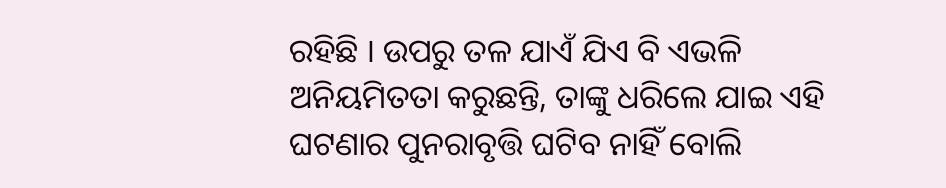ରହିଛି । ଉପରୁ ତଳ ଯାଏଁ ଯିଏ ବି ଏଭଳି ଅନିୟମିତତା କରୁଛନ୍ତି, ତାଙ୍କୁ ଧରିଲେ ଯାଇ ଏହି ଘଟଣାର ପୁନରାବୃତ୍ତି ଘଟିବ ନାହିଁ ବୋଲି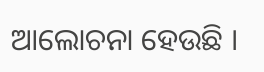ଆଲୋଚନା ହେଉଛି ।